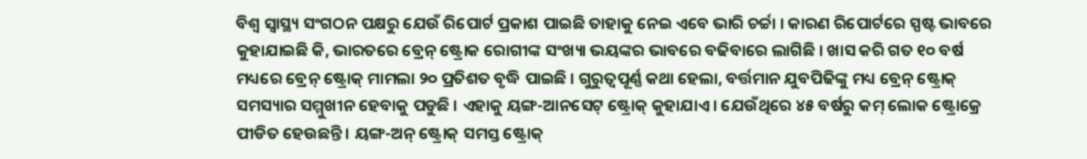ବିଶ୍ଵ ସ୍ଵାସ୍ଥ୍ୟ ସଂଗଠନ ପକ୍ଷରୁ ଯେଉଁ ରିପୋର୍ଟ ପ୍ରକାଶ ପାଇଛି ତାହାକୁ ନେଇ ଏବେ ଭାରି ଚର୍ଚ୍ଚା । କାରଣ ରିପୋର୍ଟରେ ସ୍ପଷ୍ଟ ଭାବରେ କୁହାଯାଇଛି କି, ଭାରତରେ ବ୍ରେନ୍ ଷ୍ଟ୍ରୋକ ରୋଗୀଙ୍କ ସଂଖ୍ୟା ଭୟଙ୍କର ଭାବରେ ବଢିବାରେ ଲାଗିଛି । ଖାସ କରି ଗତ ୧୦ ବର୍ଷ ମଧ୍ୟରେ ବ୍ରେନ୍ ଷ୍ଟ୍ରୋକ୍ ମାମଲା ୨୦ ପ୍ରତିଶତ ବୃଦ୍ଧି ପାଇଛି । ଗୁରୁତ୍ଵପୂର୍ଣ୍ଣ କଥା ହେଲା, ବର୍ତ୍ତମାନ ଯୁବପିଢିଙ୍କୁ ମଧ୍ୟ ବ୍ରେନ୍ ଷ୍ଟ୍ରୋକ୍ ସମସ୍ୟାର ସମ୍ମୁଖୀନ ହେବାକୁ ପଡୁଛି । ଏହାକୁ ୟଙ୍ଗ-ଆନସେଟ୍ ଷ୍ଟ୍ରୋକ୍ କୁହାଯାଏ । ଯେଉଁଥିରେ ୪୫ ବର୍ଷରୁ କମ୍ ଲୋକ ଷ୍ଟ୍ରୋକ୍ରେ ପୀଡିତ ହେଉଛନ୍ତି । ୟଙ୍ଗ-ଅନ୍ ଷ୍ଟ୍ରୋକ୍ ସମସ୍ତ ଷ୍ଟ୍ରୋକ୍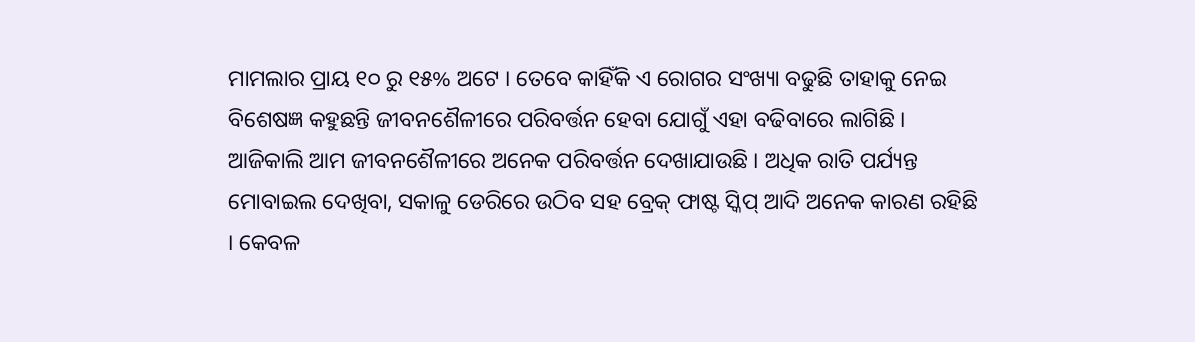ମାମଲାର ପ୍ରାୟ ୧୦ ରୁ ୧୫% ଅଟେ । ତେବେ କାହିଁକି ଏ ରୋଗର ସଂଖ୍ୟା ବଢୁଛି ତାହାକୁ ନେଇ ବିଶେଷଜ୍ଞ କହୁଛନ୍ତି ଜୀବନଶୈଳୀରେ ପରିବର୍ତ୍ତନ ହେବା ଯୋଗୁଁ ଏହା ବଢିବାରେ ଲାଗିଛି ।
ଆଜିକାଲି ଆମ ଜୀବନଶୈଳୀରେ ଅନେକ ପରିବର୍ତ୍ତନ ଦେଖାଯାଉଛି । ଅଧିକ ରାତି ପର୍ଯ୍ୟନ୍ତ ମୋବାଇଲ ଦେଖିବା, ସକାଳୁ ଡେରିରେ ଉଠିବ ସହ ବ୍ରେକ୍ ଫାଷ୍ଟ ସ୍କିପ୍ ଆଦି ଅନେକ କାରଣ ରହିଛି । କେବଳ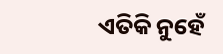ଏତିକି ନୁହେଁ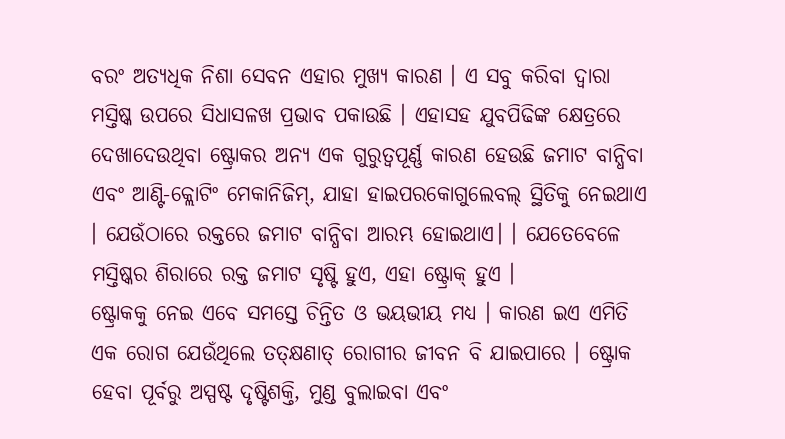ବରଂ ଅତ୍ୟଧିକ ନିଶା ସେବନ ଏହାର ମୁଖ୍ୟ କାରଣ । ଏ ସବୁ କରିବା ଦ୍ଵାରା ମସ୍ତିଷ୍କ ଉପରେ ସିଧାସଳଖ ପ୍ରଭାବ ପକାଉଛି । ଏହାସହ ଯୁବପିଢିଙ୍କ କ୍ଷେତ୍ରରେ ଦେଖାଦେଉଥିବା ଷ୍ଟ୍ରୋକର ଅନ୍ୟ ଏକ ଗୁରୁତ୍ୱପୂର୍ଣ୍ଣ କାରଣ ହେଉଛି ଜମାଟ ବାନ୍ଧିବା ଏବଂ ଆଣ୍ଟି-କ୍ଲୋଟିଂ ମେକାନିଜିମ୍, ଯାହା ହାଇପରକୋଗୁଲେବଲ୍ ସ୍ଥିତିକୁ ନେଇଥାଏ । ଯେଉଁଠାରେ ରକ୍ତରେ ଜମାଟ ବାନ୍ଧିବା ଆରମ୍ଭ ହୋଇଥାଏ। । ଯେତେବେଳେ ମସ୍ତିଷ୍କର ଶିରାରେ ରକ୍ତ ଜମାଟ ସୃଷ୍ଟି ହୁଏ, ଏହା ଷ୍ଟ୍ରୋକ୍ ହୁଏ ।
ଷ୍ଟ୍ରୋକକୁ ନେଇ ଏବେ ସମସ୍ତେ ଚିନ୍ତିତ ଓ ଭୟଭୀୟ ମଧ୍ୟ । କାରଣ ଇଏ ଏମିତି ଏକ ରୋଗ ଯେଉଁଥିଲେ ତତ୍କ୍ଷଣାତ୍ ରୋଗୀର ଜୀବନ ବି ଯାଇପାରେ । ଷ୍ଟ୍ରୋକ ହେବା ପୂର୍ବରୁ ଅସ୍ପଷ୍ଟ ଦୃଷ୍ଟିଶକ୍ତି, ମୁଣ୍ଡ ବୁଲାଇବା ଏବଂ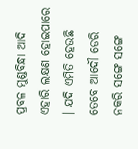ପ୍ରବଳ ମୁଣ୍ଡବିନ୍ଧା ଆଦି ଏହାରି ଲକ୍ଷଣ ହୋଇପାରେ । ଯଦି ଏମିତି ହେଉଛି ତେବେ ଆଦୌ ଡେରି ନକରି ସଙ୍ଗେ ସଙ୍ଗେ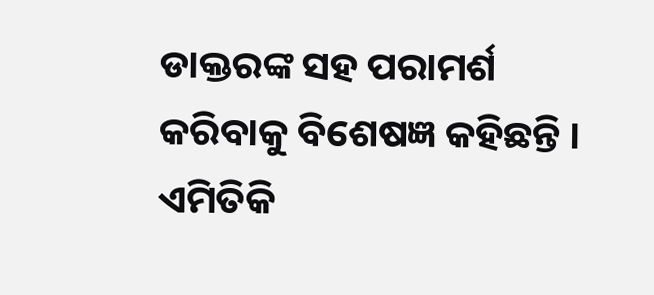ଡାକ୍ତରଙ୍କ ସହ ପରାମର୍ଶ କରିବାକୁ ବିଶେଷଜ୍ଞ କହିଛନ୍ତି । ଏମିତିକି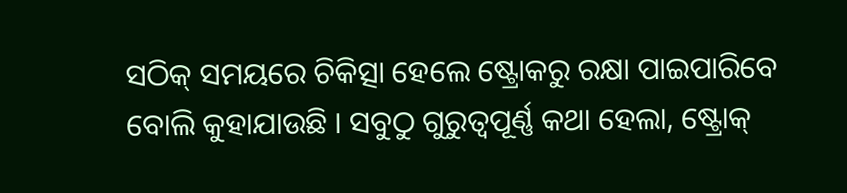ସଠିକ୍ ସମୟରେ ଚିକିତ୍ସା ହେଲେ ଷ୍ଟ୍ରୋକରୁ ରକ୍ଷା ପାଇପାରିବେ ବୋଲି କୁହାଯାଉଛି । ସବୁଠୁ ଗୁରୁତ୍ଵପୂର୍ଣ୍ଣ କଥା ହେଲା, ଷ୍ଟ୍ରୋକ୍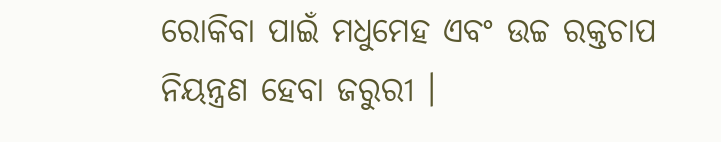ରୋକିବା ପାଇଁ ମଧୁମେହ ଏବଂ ଉଚ୍ଚ ରକ୍ତଚାପ ନିୟନ୍ତ୍ରଣ ହେବା ଜରୁରୀ ।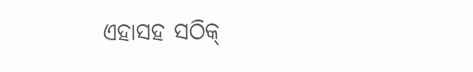ଏହାସହ ସଠିକ୍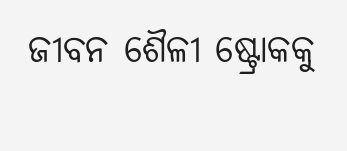ଜୀବନ ଶୈଳୀ ଷ୍ଟ୍ରୋକକୁ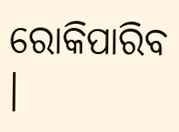ରୋକିପାରିବ ।